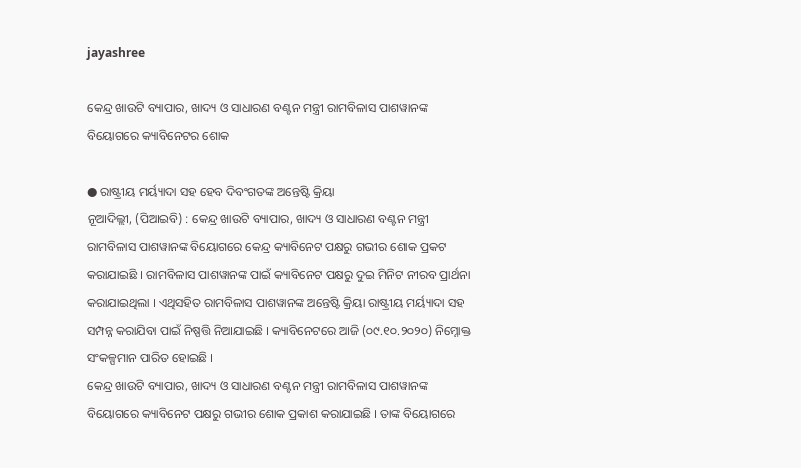jayashree

କେନ୍ଦ୍ର ଖାଉଟି ବ୍ୟାପାର, ଖାଦ୍ୟ ଓ ସାଧାରଣ ବଣ୍ଟନ ମନ୍ତ୍ରୀ ରାମବିଳାସ ପାଶୱାନଙ୍କ ବିୟୋଗରେ କ୍ୟାବିନେଟର ଶୋକ

● ରାଷ୍ଟ୍ରୀୟ ମର୍ୟ୍ୟାଦା ସହ ହେବ ଦିବଂଗତଙ୍କ ଅନ୍ତେଷ୍ଟି କ୍ରିୟା
ନୂଆଦିଲ୍ଲୀ, (ପିଆଇବି) : କେନ୍ଦ୍ର ଖାଉଟି ବ୍ୟାପାର, ଖାଦ୍ୟ ଓ ସାଧାରଣ ବଣ୍ଟନ ମନ୍ତ୍ରୀ ରାମବିଳାସ ପାଶୱାନଙ୍କ ବିୟୋଗରେ କେନ୍ଦ୍ର କ୍ୟାବିନେଟ ପକ୍ଷରୁ ଗଭୀର ଶୋକ ପ୍ରକଟ କରାଯାଇଛି । ରାମବିଳାସ ପାଶୱାନଙ୍କ ପାଇଁ କ୍ୟାବିନେଟ ପକ୍ଷରୁ ଦୁଇ ମିନିଟ ନୀରବ ପ୍ରାର୍ଥନା କରାଯାଇଥିଲା । ଏଥିସହିତ ରାମବିଳାସ ପାଶୱାନଙ୍କ ଅନ୍ତେଷ୍ଟି କ୍ରିୟା ରାଷ୍ଟ୍ରୀୟ ମର୍ୟ୍ୟାଦା ସହ ସମ୍ପନ୍ନ କରାଯିବା ପାଇଁ ନିଷ୍ପତ୍ତି ନିଆଯାଇଛି । କ୍ୟାବିନେଟରେ ଆଜି (୦୯.୧୦.୨୦୨୦) ନିମ୍ନୋକ୍ତ ସଂକଳ୍ପମାନ ପାରିତ ହୋଇଛି ।
କେନ୍ଦ୍ର ଖାଉଟି ବ୍ୟାପାର, ଖାଦ୍ୟ ଓ ସାଧାରଣ ବଣ୍ଟନ ମନ୍ତ୍ରୀ ରାମବିଳାସ ପାଶୱାନଙ୍କ ବିୟୋଗରେ କ୍ୟାବିନେଟ ପକ୍ଷରୁ ଗଭୀର ଶୋକ ପ୍ରକାଶ କରାଯାଇଛି । ତାଙ୍କ ବିୟୋଗରେ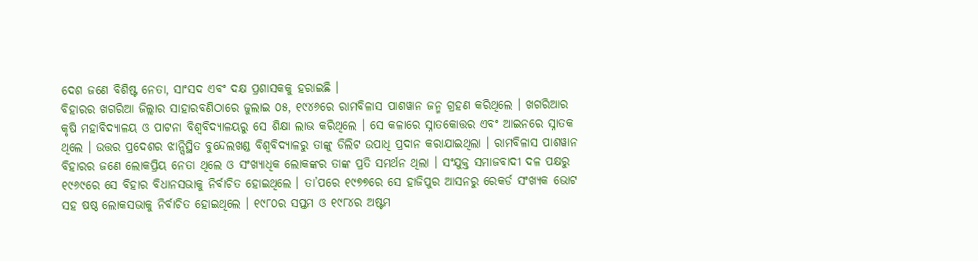ଦେଶ ଜଣେ ବିଶିଷ୍ଟ ନେତା, ସାଂସଦ ଏବଂ ଦକ୍ଷ ପ୍ରଶାସକକୁ ହରାଇଛି ।
ବିହାରର ଖଗରିଆ ଜିଲ୍ଲାର ସାହାରବଣିଠାରେ ଜୁଲାଇ ୦୫, ୧୯୪୬ରେ ରାମବିଳାସ ପାଶୱାନ ଜନ୍ମ ଗ୍ରହଣ କରିଥିଲେ । ଖଗରିଆର କୃଷି ମହାବିଦ୍ୟାଳୟ ଓ ପାଟନା ବିଶ୍ଵବିଦ୍ୟାଳୟରୁ ସେ ଶିକ୍ଷା ଲାଭ କରିଥିଲେ । ସେ କଳାରେ ସ୍ନାତକୋତ୍ତର ଏବଂ ଆଇନରେ ସ୍ନାତକ ଥିଲେ । ଉତ୍ତର ପ୍ରଦେଶର ଝାନ୍ସିସ୍ଥିତ ବୁନ୍ଦେଲଖଣ୍ଡ ବିଶ୍ଵବିଦ୍ୟାଳରୁ ତାଙ୍କୁ ଡିଲିଟ ଉପାଧି ପ୍ରଦାନ କରାଯାଇଥିଲା । ରାମବିଳାସ ପାଶୱାନ ବିହାରର ଜଣେ ଲୋକପ୍ରିୟ ନେତା ଥିଲେ ଓ ସଂଖ୍ୟାଧିକ ଲୋକଙ୍କର ତାଙ୍କ ପ୍ରତି ସମର୍ଥନ ଥିଲା । ସଂଯୁକ୍ତ ସମାଜବାଦୀ ଦଳ ପକ୍ଷରୁ ୧୯୬୯ରେ ସେ ବିହାର ବିଧାନସଭାକୁ ନିର୍ବାଚିତ ହୋଇଥିଲେ । ତା’ପରେ ୧୯୭୭ରେ ସେ ହାଜିପୁର ଆସନରୁ ରେକର୍ଡ ସଂଖ୍ୟକ ଭୋଟ ସହ ଷଷ୍ଠ ଲୋକସଭାକୁ ନିର୍ବାଚିତ ହୋଇଥିଲେ । ୧୯୮୦ର ସପ୍ତମ ଓ ୧୯୮୪ର ଅଷ୍ଟମ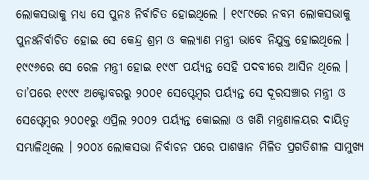ଲୋକସଭାକୁ ମଧ୍ୟ ସେ ପୁନଃ ନିର୍ବାଚିତ ହୋଇଥିଲେ । ୧୯୮୯ରେ ନବମ ଲୋକସଭାକୁ ପୁନଃନିର୍ବାଚିତ ହୋଇ ସେ କେନ୍ଦ୍ର ଶ୍ରମ ଓ କଲ୍ୟାଣ ମନ୍ତ୍ରୀ ଭାବେ ନିଯୁକ୍ତ ହୋଇଥିଲେ । ୧୯୯୬ରେ ସେ ରେଳ ମନ୍ତ୍ରୀ ହୋଇ ୧୯୯୮ ପର୍ୟ୍ୟନ୍ତ ସେହି ପଦବୀରେ ଆସିନ ଥିଲେ । ତା’ପରେ ୧୯୯୯ ଅକ୍ଟୋବରରୁ ୨୦୦୧ ସେପ୍ଟେମ୍ବର ପର୍ୟ୍ୟନ୍ତ ସେ ଦୂରସଞ୍ଚାର ମନ୍ତ୍ରୀ ଓ ସେପ୍ଟେମ୍ବର ୨୦୦୧ରୁ ଏପ୍ରିଲ ୨୦୦୨ ପର୍ୟ୍ୟନ୍ତ କୋଇଲା ଓ ଖଣି ମନ୍ତ୍ରଣାଳୟର ଦାୟିତ୍ଵ ସମ୍ଭାଳିଥିଲେ । ୨୦୦୪ ଲୋକସଭା ନିର୍ବାଚନ ପରେ ପାଶୱାନ ମିଳିତ ପ୍ରଗତିଶୀଳ ସାମୁଖ୍ୟ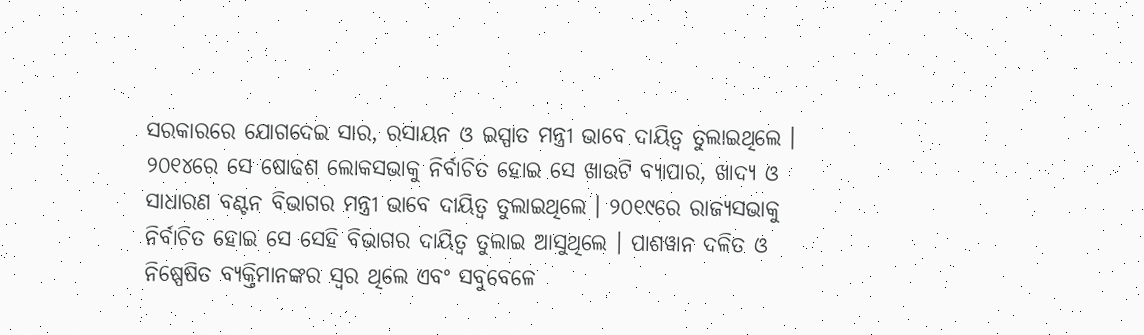ସରକାରରେ ଯୋଗଦେଇ ସାର, ରସାୟନ ଓ ଇସ୍ପାତ ମନ୍ତ୍ରୀ ଭାବେ ଦାୟିତ୍ଵ ତୁଲାଇଥିଲେ ।
୨୦୧୪ରେ ସେ ଷୋଢଶ ଲୋକସଭାକୁ ନିର୍ବାଚିତ ହୋଇ ସେ ଖାଉଟି ବ୍ୟାପାର, ଖାଦ୍ୟ ଓ ସାଧାରଣ ବଣ୍ଟନ ବିଭାଗର ମନ୍ତ୍ରୀ ଭାବେ ଦାୟିତ୍ଵ ତୁଲାଇଥିଲେ । ୨୦୧୯ରେ ରାଜ୍ୟସଭାକୁ ନିର୍ବାଚିତ ହୋଇ ସେ ସେହି ବିଭାଗର ଦାୟିତ୍ଵ ତୁଲାଇ ଆସୁଥିଲେ । ପାଶୱାନ ଦଳିତ ଓ ନିଷ୍ପେଷିତ ବ୍ୟକ୍ତିମାନଙ୍କର ସ୍ଵର ଥିଲେ ଏବଂ ସବୁବେଳେ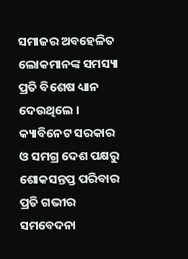ସମାଜର ଅବହେଳିତ ଲୋକମାନଙ୍କ ସମସ୍ୟା ପ୍ରତି ବିଶେଷ ଧ୍ୟାନ ଦେଉଥିଲେ । କ୍ୟାବିନେଟ ସରକାର ଓ ସମଗ୍ର ଦେଶ ପକ୍ଷରୁ ଶୋକସନ୍ତପ୍ତ ପରିବାର ପ୍ରତି ଗଭୀର ସମବେଦନା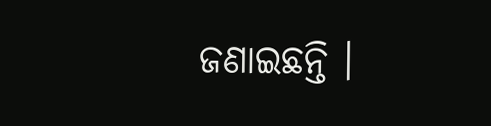ଜଣାଇଛନ୍ତି ।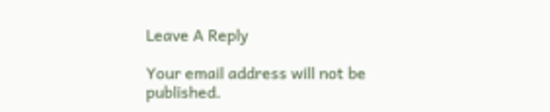Leave A Reply

Your email address will not be published.